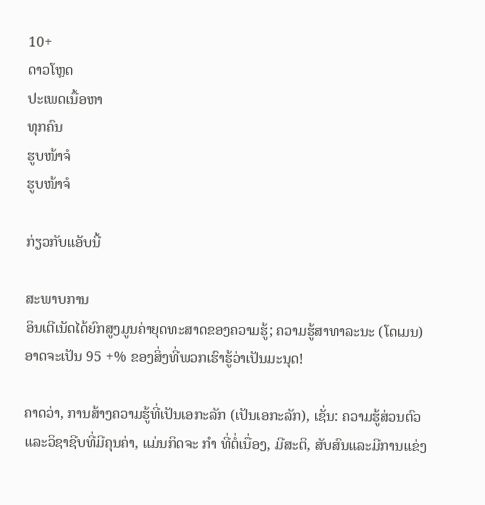10+
ດາວໂຫຼດ
ປະເພດເນື້ອຫາ
ທຸກຄົນ
ຮູບໜ້າຈໍ
ຮູບໜ້າຈໍ

ກ່ຽວກັບແອັບນີ້

ສະພາບການ
ອິນເຕີເນັດໄດ້ຍົກສູງມູນຄ່າຍຸດທະສາດຂອງຄວາມຮູ້; ຄວາມຮູ້ສາທາລະນະ (ໂດເມນ) ອາດຈະເປັນ 95 +% ຂອງສິ່ງທີ່ພວກເຮົາຮູ້ວ່າເປັນມະນຸດ!

ຄາດວ່າ, ການສ້າງຄວາມຮູ້ທີ່ເປັນເອກະລັກ (ເປັນເອກະລັກ), ເຊັ່ນ: ຄວາມຮູ້ສ່ວນຕົວແລະວິຊາຊີບທີ່ມີຄຸນຄ່າ, ແມ່ນກິດຈະ ກຳ ທີ່ຕໍ່ເນື່ອງ, ມີສະຕິ, ສັບສົນແລະມີການແຂ່ງ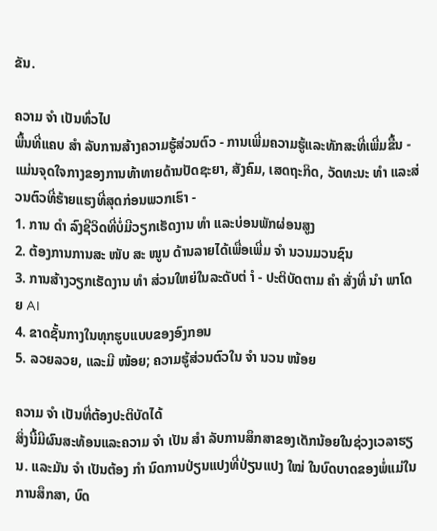ຂັນ.

ຄວາມ ຈຳ ເປັນທົ່ວໄປ
ພື້ນທີ່ແຄບ ສຳ ລັບການສ້າງຄວາມຮູ້ສ່ວນຕົວ - ການເພີ່ມຄວາມຮູ້ແລະທັກສະທີ່ເພີ່ມຂື້ນ - ແມ່ນຈຸດໃຈກາງຂອງການທ້າທາຍດ້ານປັດຊະຍາ, ສັງຄົມ, ເສດຖະກິດ, ວັດທະນະ ທຳ ແລະສ່ວນຕົວທີ່ຮ້າຍແຮງທີ່ສຸດກ່ອນພວກເຮົາ -
1. ການ ດຳ ລົງຊີວິດທີ່ບໍ່ມີວຽກເຮັດງານ ທຳ ແລະບ່ອນພັກຜ່ອນສູງ
2. ຕ້ອງການການສະ ໜັບ ສະ ໜູນ ດ້ານລາຍໄດ້ເພື່ອເພີ່ມ ຈຳ ນວນມວນຊົນ
3. ການສ້າງວຽກເຮັດງານ ທຳ ສ່ວນໃຫຍ່ໃນລະດັບຕ່ ຳ - ປະຕິບັດຕາມ ຄຳ ສັ່ງທີ່ ນຳ ພາໂດຍ AI
4. ຂາດຊັ້ນກາງໃນທຸກຮູບແບບຂອງອົງກອນ
5. ລວຍລວຍ, ແລະມີ ໜ້ອຍ; ຄວາມຮູ້ສ່ວນຕົວໃນ ຈຳ ນວນ ໜ້ອຍ

ຄວາມ ຈຳ ເປັນທີ່ຕ້ອງປະຕິບັດໄດ້
ສິ່ງນີ້ມີຜົນສະທ້ອນແລະຄວາມ ຈຳ ເປັນ ສຳ ລັບການສຶກສາຂອງເດັກນ້ອຍໃນຊ່ວງເວລາຮຽນ. ແລະມັນ ຈຳ ເປັນຕ້ອງ ກຳ ນົດການປ່ຽນແປງທີ່ປ່ຽນແປງ ໃໝ່ ໃນບົດບາດຂອງພໍ່ແມ່ໃນການສຶກສາ, ບົດ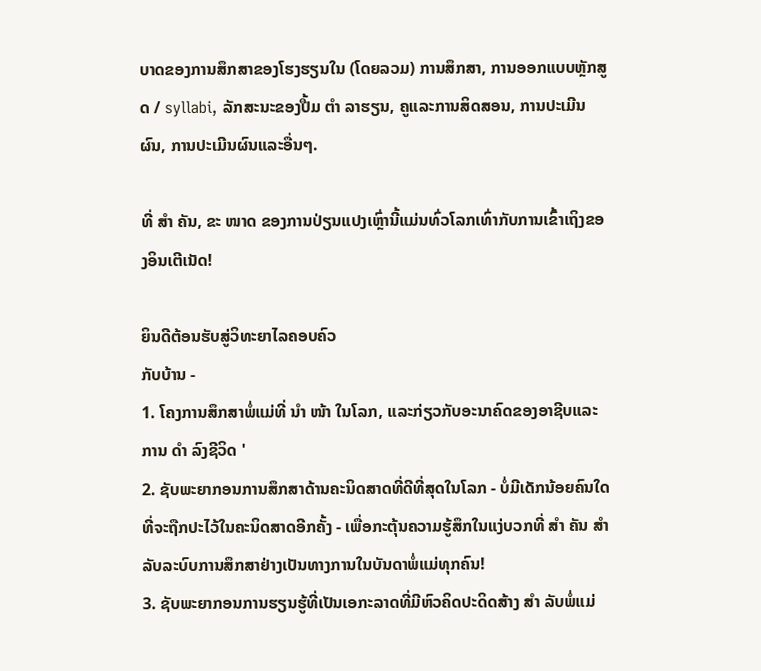ບາດຂອງການສຶກສາຂອງໂຮງຮຽນໃນ (ໂດຍລວມ) ການສຶກສາ, ການອອກແບບຫຼັກສູດ / syllabi, ລັກສະນະຂອງປື້ມ ຕຳ ລາຮຽນ, ຄູແລະການສິດສອນ, ການປະເມີນຜົນ, ການປະເມີນຜົນແລະອື່ນໆ.

ທີ່ ສຳ ຄັນ, ຂະ ໜາດ ຂອງການປ່ຽນແປງເຫຼົ່ານີ້ແມ່ນທົ່ວໂລກເທົ່າກັບການເຂົ້າເຖິງຂອງອິນເຕີເນັດ!

ຍິນດີຕ້ອນຮັບສູ່ວິທະຍາໄລຄອບຄົວ
ກັບບ້ານ -
1. ໂຄງການສຶກສາພໍ່ແມ່ທີ່ ນຳ ໜ້າ ໃນໂລກ, ແລະກ່ຽວກັບອະນາຄົດຂອງອາຊີບແລະການ ດຳ ລົງຊີວິດ '
2. ຊັບພະຍາກອນການສຶກສາດ້ານຄະນິດສາດທີ່ດີທີ່ສຸດໃນໂລກ - ບໍ່ມີເດັກນ້ອຍຄົນໃດທີ່ຈະຖືກປະໄວ້ໃນຄະນິດສາດອີກຄັ້ງ - ເພື່ອກະຕຸ້ນຄວາມຮູ້ສຶກໃນແງ່ບວກທີ່ ສຳ ຄັນ ສຳ ລັບລະບົບການສຶກສາຢ່າງເປັນທາງການໃນບັນດາພໍ່ແມ່ທຸກຄົນ!
3. ຊັບພະຍາກອນການຮຽນຮູ້ທີ່ເປັນເອກະລາດທີ່ມີຫົວຄິດປະດິດສ້າງ ສຳ ລັບພໍ່ແມ່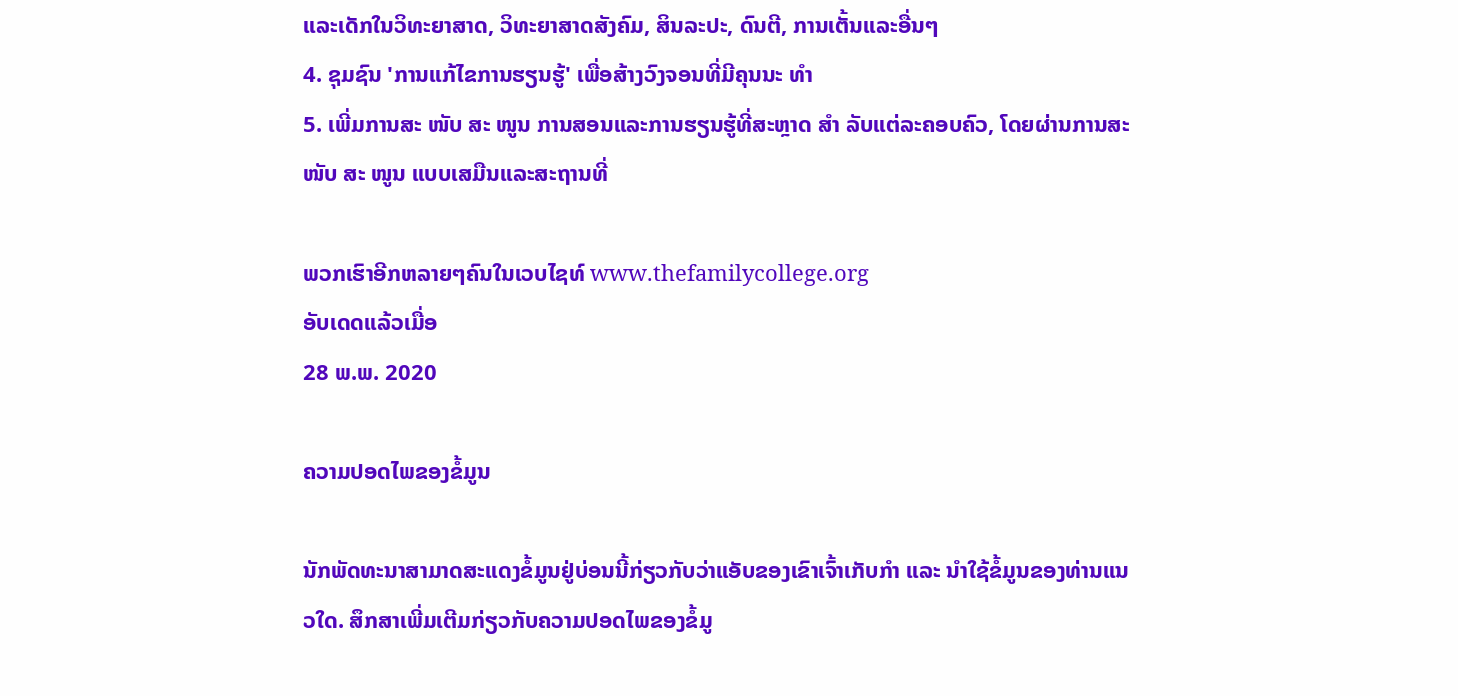ແລະເດັກໃນວິທະຍາສາດ, ວິທະຍາສາດສັງຄົມ, ສິນລະປະ, ດົນຕີ, ການເຕັ້ນແລະອື່ນໆ
4. ຊຸມຊົນ 'ການແກ້ໄຂການຮຽນຮູ້' ເພື່ອສ້າງວົງຈອນທີ່ມີຄຸນນະ ທຳ
5. ເພີ່ມການສະ ໜັບ ສະ ໜູນ ການສອນແລະການຮຽນຮູ້ທີ່ສະຫຼາດ ສຳ ລັບແຕ່ລະຄອບຄົວ, ໂດຍຜ່ານການສະ ໜັບ ສະ ໜູນ ແບບເສມືນແລະສະຖານທີ່

ພວກເຮົາອີກຫລາຍໆຄົນໃນເວບໄຊທ໌ www.thefamilycollege.org
ອັບເດດແລ້ວເມື່ອ
28 ພ.ພ. 2020

ຄວາມປອດໄພຂອງຂໍ້ມູນ

ນັກພັດທະນາສາມາດສະແດງຂໍ້ມູນຢູ່ບ່ອນນີ້ກ່ຽວກັບວ່າແອັບຂອງເຂົາເຈົ້າເກັບກຳ ແລະ ນຳໃຊ້ຂໍ້ມູນຂອງທ່ານແນວໃດ. ສຶກສາເພີ່ມເຕີມກ່ຽວກັບຄວາມປອດໄພຂອງຂໍ້ມູ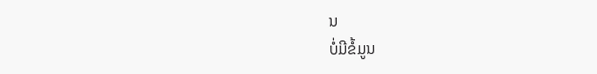ນ
ບໍ່ມີຂໍ້ມູນ